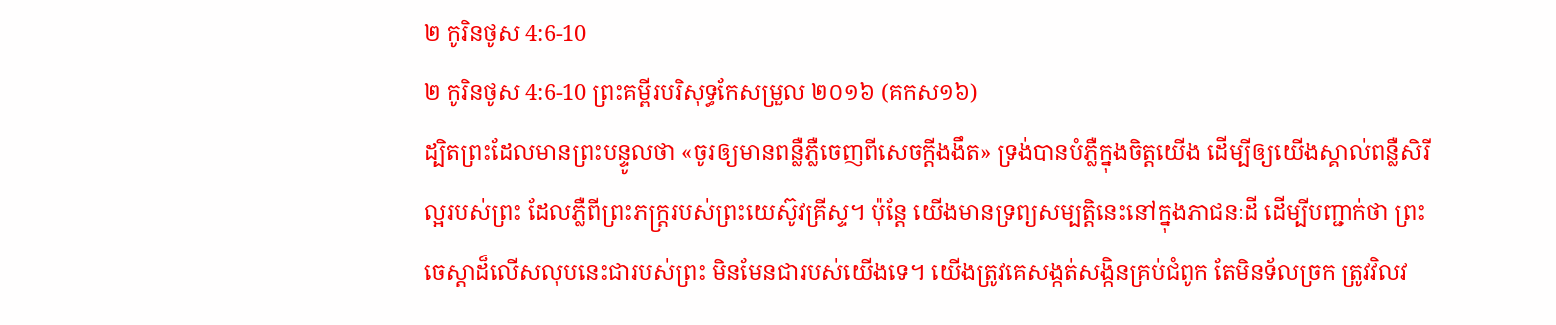២ កូរិនថូស 4:6-10
២ កូរិនថូស 4:6-10 ព្រះគម្ពីរបរិសុទ្ធកែសម្រួល ២០១៦ (គកស១៦)
ដ្បិតព្រះដែលមានព្រះបន្ទូលថា «ចូរឲ្យមានពន្លឺភ្លឺចេញពីសេចក្តីងងឹត» ទ្រង់បានបំភ្លឺក្នុងចិត្តយើង ដើម្បីឲ្យយើងស្គាល់ពន្លឺសិរីល្អរបស់ព្រះ ដែលភ្លឺពីព្រះភក្ត្ររបស់ព្រះយេស៊ូវគ្រីស្ទ។ ប៉ុន្ដែ យើងមានទ្រព្យសម្បត្តិនេះនៅក្នុងភាជនៈដី ដើម្បីបញ្ជាក់ថា ព្រះចេស្ដាដ៏លើសលុបនេះជារបស់ព្រះ មិនមែនជារបស់យើងទេ។ យើងត្រូវគេសង្កត់សង្កិនគ្រប់ជំពូក តែមិនទ័លច្រក ត្រូវវិលវ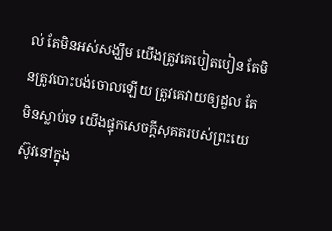ល់ តែមិនអស់សង្ឃឹម យើងត្រូវគេបៀតបៀន តែមិនត្រូវបោះបង់ចោលឡើយ ត្រូវគេវាយឲ្យដួល តែមិនស្លាប់ទេ យើងផ្ទុកសេចក្តីសុគតរបស់ព្រះយេស៊ូវនៅក្នុង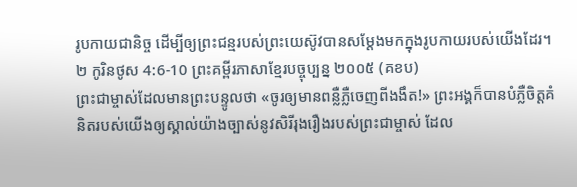រូបកាយជានិច្ច ដើម្បីឲ្យព្រះជន្មរបស់ព្រះយេស៊ូវបានសម្ដែងមកក្នុងរូបកាយរបស់យើងដែរ។
២ កូរិនថូស 4:6-10 ព្រះគម្ពីរភាសាខ្មែរបច្ចុប្បន្ន ២០០៥ (គខប)
ព្រះជាម្ចាស់ដែលមានព្រះបន្ទូលថា «ចូរឲ្យមានពន្លឺភ្លឺចេញពីងងឹត!» ព្រះអង្គក៏បានបំភ្លឺចិត្តគំនិតរបស់យើងឲ្យស្គាល់យ៉ាងច្បាស់នូវសិរីរុងរឿងរបស់ព្រះជាម្ចាស់ ដែល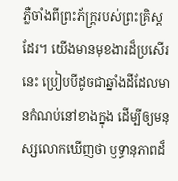ភ្លឺចាំងពីព្រះភ័ក្ត្ររបស់ព្រះគ្រិស្តដែរ។ យើងមានមុខងារដ៏ប្រសើរនេះ ប្រៀបបីដូចជាឆ្នាំងដីដែលមានកំណប់នៅខាងក្នុង ដើម្បីឲ្យមនុស្សលោកឃើញថា ឫទ្ធានុភាពដ៏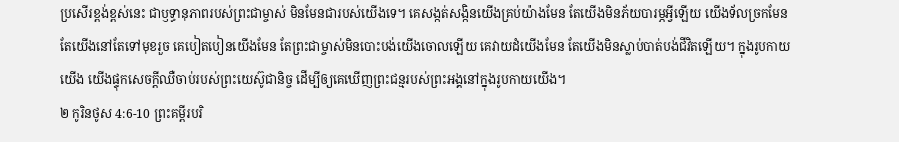ប្រសើរខ្ពង់ខ្ពស់នេះ ជាឫទ្ធានុភាពរបស់ព្រះជាម្ចាស់ មិនមែនជារបស់យើងទេ។ គេសង្កត់សង្កិនយើងគ្រប់យ៉ាងមែន តែយើងមិនភ័យបារម្ភអ្វីឡើយ យើងទ័លច្រកមែន តែយើងនៅតែទៅមុខរួច គេបៀតបៀនយើងមែន តែព្រះជាម្ចាស់មិនបោះបង់យើងចោលឡើយ គេវាយដំយើងមែន តែយើងមិនស្លាប់បាត់បង់ជីវិតឡើយ។ ក្នុងរូបកាយយើង យើងផ្ទុកសេចក្ដីឈឺចាប់របស់ព្រះយេស៊ូជានិច្ច ដើម្បីឲ្យគេឃើញព្រះជន្មរបស់ព្រះអង្គនៅក្នុងរូបកាយយើង។
២ កូរិនថូស 4:6-10 ព្រះគម្ពីរបរិ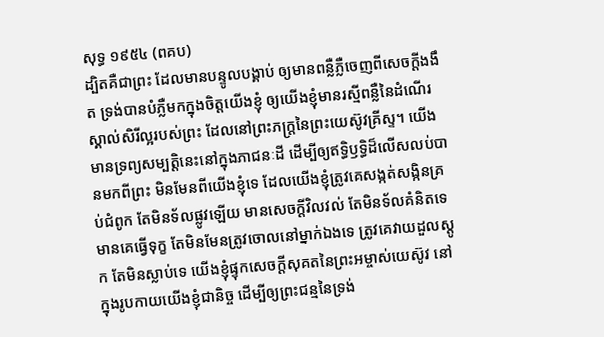សុទ្ធ ១៩៥៤ (ពគប)
ដ្បិតគឺជាព្រះ ដែលមានបន្ទូលបង្គាប់ ឲ្យមានពន្លឺភ្លឺចេញពីសេចក្ដីងងឹត ទ្រង់បានបំភ្លឺមកក្នុងចិត្តយើងខ្ញុំ ឲ្យយើងខ្ញុំមានរស្មីពន្លឺនៃដំណើរស្គាល់សិរីល្អរបស់ព្រះ ដែលនៅព្រះភក្ត្រនៃព្រះយេស៊ូវគ្រីស្ទ។ យើងមានទ្រព្យសម្បត្តិនេះនៅក្នុងភាជនៈដី ដើម្បីឲ្យឥទ្ធិឫទ្ធិដ៏លើសលប់បានមកពីព្រះ មិនមែនពីយើងខ្ញុំទេ ដែលយើងខ្ញុំត្រូវគេសង្កត់សង្កិនគ្រប់ជំពូក តែមិនទ័លផ្លូវឡើយ មានសេចក្ដីវិលវល់ តែមិនទ័លគំនិតទេ មានគេធ្វើទុក្ខ តែមិនមែនត្រូវចោលនៅម្នាក់ឯងទេ ត្រូវគេវាយដួលស្តូក តែមិនស្លាប់ទេ យើងខ្ញុំផ្ទុកសេចក្ដីសុគតនៃព្រះអម្ចាស់យេស៊ូវ នៅក្នុងរូបកាយយើងខ្ញុំជានិច្ច ដើម្បីឲ្យព្រះជន្មនៃទ្រង់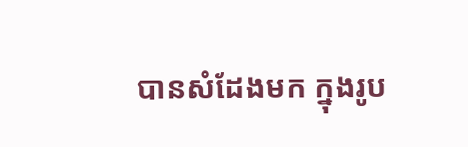បានសំដែងមក ក្នុងរូប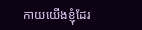កាយយើងខ្ញុំដែរ